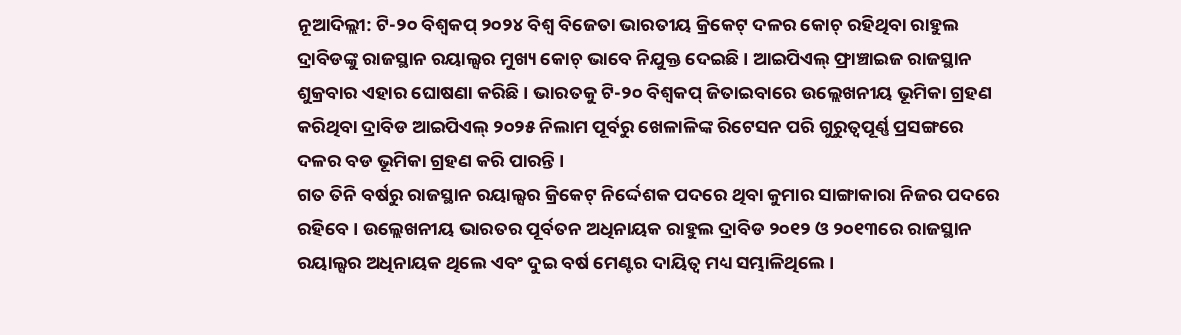ନୂଆଦିଲ୍ଲୀ: ଟି-୨୦ ବିଶ୍ୱକପ୍ ୨୦୨୪ ବିଶ୍ୱ ବିଜେତା ଭାରତୀୟ କ୍ରିକେଟ୍ ଦଳର କୋଚ୍ ରହିଥିବା ରାହୁଲ ଦ୍ରାବିଡଙ୍କୁ ରାଜସ୍ଥାନ ରୟାଲ୍ସର ମୁଖ୍ୟ କୋଚ୍ ଭାବେ ନିଯୁକ୍ତ ଦେଇଛି । ଆଇପିଏଲ୍ ଫ୍ରାଞ୍ଚାଇଜ ରାଜସ୍ଥାନ ଶୁକ୍ରବାର ଏହାର ଘୋଷଣା କରିଛି । ଭାରତକୁ ଟି-୨୦ ବିଶ୍ୱକପ୍ ଜିତାଇବାରେ ଉଲ୍ଲେଖନୀୟ ଭୂମିକା ଗ୍ରହଣ କରିଥିବା ଦ୍ରାବିଡ ଆଇପିଏଲ୍ ୨୦୨୫ ନିଲାମ ପୂର୍ବରୁ ଖେଳାଳିଙ୍କ ରିଟେସନ ପରି ଗୁରୁତ୍ୱପୂର୍ଣ୍ଣ ପ୍ରସଙ୍ଗରେ ଦଳର ବଡ ଭୂମିକା ଗ୍ରହଣ କରି ପାରନ୍ତି ।
ଗତ ତିନି ବର୍ଷରୁ ରାଜସ୍ଥାନ ରୟାଲ୍ସର କ୍ରିକେଟ୍ ନିର୍ଦ୍ଦେଶକ ପଦରେ ଥିବା କୁମାର ସାଙ୍ଗାକାରା ନିଜର ପଦରେ ରହିବେ । ଉଲ୍ଲେଖନୀୟ ଭାରତର ପୂର୍ବତନ ଅଧିନାୟକ ରାହୁଲ ଦ୍ରାବିଡ ୨୦୧୨ ଓ ୨୦୧୩ରେ ରାଜସ୍ଥାନ ରୟାଲ୍ସର ଅଧିନାୟକ ଥିଲେ ଏବଂ ଦୁଇ ବର୍ଷ ମେଣ୍ଟର ଦାୟିତ୍ୱ ମଧ୍ୟ ସମ୍ଭାଳିଥିଲେ ।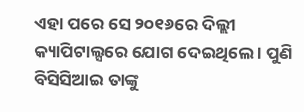ଏହା ପରେ ସେ ୨୦୧୬ରେ ଦିଲ୍ଲୀ କ୍ୟାପିଟାଲ୍ସରେ ଯୋଗ ଦେଇଥିଲେ । ପୁଣି ବିସିସିଆଇ ତାଙ୍କୁ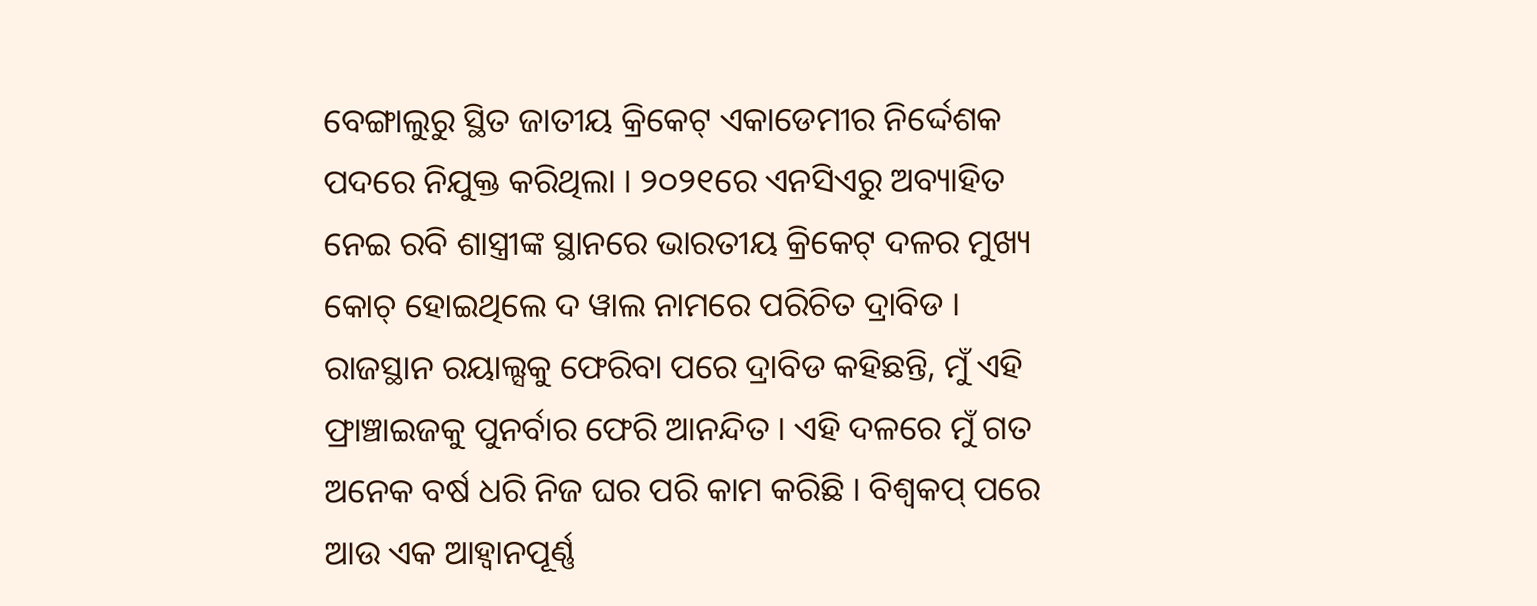ବେଙ୍ଗାଲୁରୁ ସ୍ଥିତ ଜାତୀୟ କ୍ରିକେଟ୍ ଏକାଡେମୀର ନିର୍ଦ୍ଦେଶକ ପଦରେ ନିଯୁକ୍ତ କରିଥିଲା । ୨୦୨୧ରେ ଏନସିଏରୁ ଅବ୍ୟାହିତ ନେଇ ରବି ଶାସ୍ତ୍ରୀଙ୍କ ସ୍ଥାନରେ ଭାରତୀୟ କ୍ରିକେଟ୍ ଦଳର ମୁଖ୍ୟ କୋଚ୍ ହୋଇଥିଲେ ଦ ୱାଲ ନାମରେ ପରିଚିତ ଦ୍ରାବିଡ ।
ରାଜସ୍ଥାନ ରୟାଲ୍ସକୁ ଫେରିବା ପରେ ଦ୍ରାବିଡ କହିଛନ୍ତି, ମୁଁ ଏହି ଫ୍ରାଞ୍ଚାଇଜକୁ ପୁନର୍ବାର ଫେରି ଆନନ୍ଦିତ । ଏହି ଦଳରେ ମୁଁ ଗତ ଅନେକ ବର୍ଷ ଧରି ନିଜ ଘର ପରି କାମ କରିଛି । ବିଶ୍ୱକପ୍ ପରେ ଆଉ ଏକ ଆହ୍ୱାନପୂର୍ଣ୍ଣ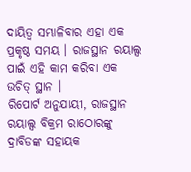ଦାୟିତ୍ୱ ସମ୍ଭାଳିବାର ଏହା ଏକ ପ୍ରକୃଷ୍ଠ ସମୟ । ରାଜସ୍ଥାନ ରୟାଲ୍ସ ପାଇଁ ଏହି କାମ କରିବା ଏକ ଉଚିତ୍ ସ୍ଥାନ ।
ରିପୋର୍ଟ ଅନୁଯାୟୀ, ରାଜସ୍ଥାନ ରୟାଲ୍ସ ବିକ୍ରମ ରାଠୋରଙ୍କୁ ଦ୍ରାବିଡଙ୍କ ସହାୟକ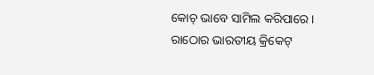କୋଚ୍ ଭାବେ ସାମିଲ କରିପାରେ । ରାଠୋର ଭାରତୀୟ କ୍ରିକେଟ୍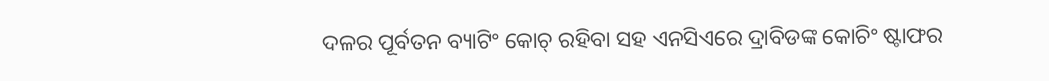ଦଳର ପୂର୍ବତନ ବ୍ୟାଟିଂ କୋଚ୍ ରହିବା ସହ ଏନସିଏରେ ଦ୍ରାବିଡଙ୍କ କୋଚିଂ ଷ୍ଟାଫର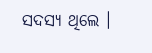ସଦସ୍ୟ ଥିଲେ ।